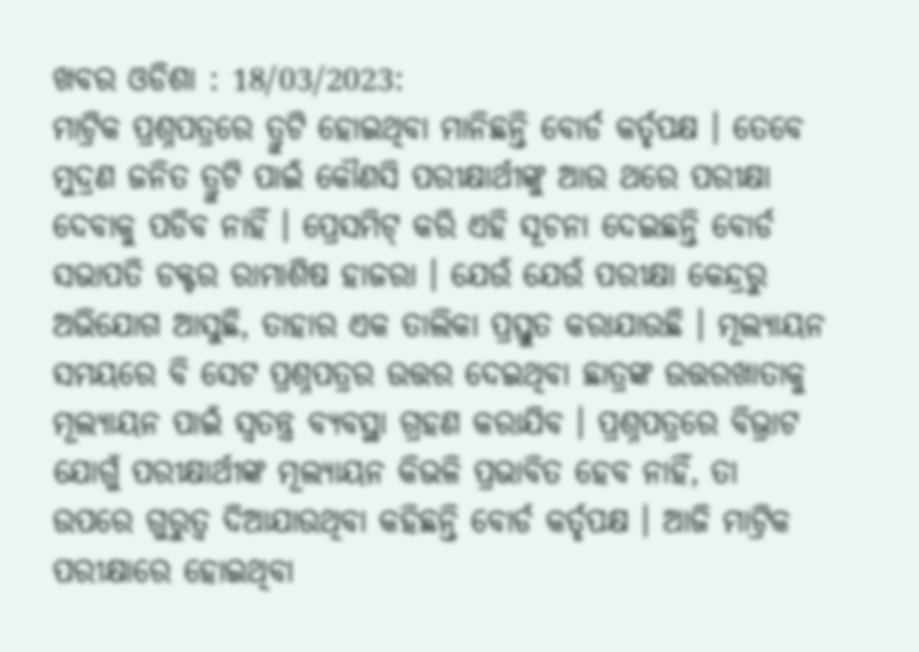ଖବର ଓଡିଶା : 18/03/2023:
ମାଟ୍ରିକ ପ୍ରଶ୍ନପତ୍ରରେ ତ୍ରୁଟି ହୋଇଥିବା ମାନିଛନ୍ତି ବୋର୍ଡ କର୍ତୃପକ୍ଷ । ତେବେ ମୁଦ୍ରଣ ଜନିତ ତ୍ରୁଟି ପାଇଁ କୌଣସି ପରୀକ୍ଷାର୍ଥୀଙ୍କୁ ଆଉ ଥରେ ପରୀକ୍ଷା ଦେବାକୁ ପଡିବ ନାହିଁ । ପ୍ରେସମିଟ୍ କରି ଏହି ସୂଚନା ଦେଇଛନ୍ତି ବୋର୍ଡ ସଭାପତି ଡକ୍ଟର ରାମାଶିଷ ହାଜରା । ଯେଉଁ ଯେଉଁ ପରୀକ୍ଷା କେନ୍ଦ୍ରରୁ ଅଭିଯୋଗ ଆସୁଛି, ତାହାର ଏକ ତାଲିକା ପ୍ରସ୍ତୁତ କରାଯାଉଛି । ମୂଲ୍ୟାୟନ ସମୟରେ ବି ସେଟ ପ୍ରଶ୍ନପତ୍ରର ଉତ୍ତର ଦେଇଥିବା ଛାତ୍ରଙ୍କ ଉତ୍ତରଖାତାକୁ ମୂଲ୍ୟାୟନ ପାଇଁ ସ୍ୱତନ୍ତ୍ର ବ୍ୟବସ୍ଥା ଗ୍ରହଣ କରାଯିବ । ପ୍ରଶ୍ନପତ୍ରରେ ବିଭ୍ରାଟ ଯୋଗୁଁ ପରୀକ୍ଷାର୍ଥୀଙ୍କ ମୂଲ୍ୟାୟନ କିଭଳି ପ୍ରଭାବିତ ହେବ ନାହିଁ, ତା ଉପରେ ଗୁରୁତ୍ୱ ଦିଆଯାଉଥିବା କହିଛନ୍ତି ବୋର୍ଡ କର୍ତୃପକ୍ଷ । ଆଜି ମାଟ୍ରିକ ପରୀକ୍ଷାରେ ହୋଇଥିବା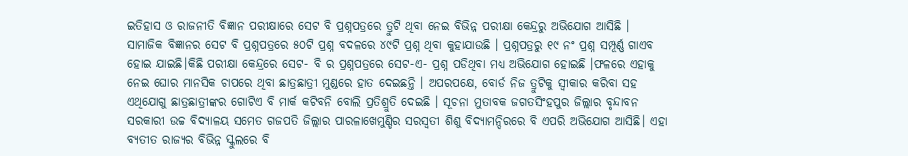ଇତିହାସ ଓ ରାଜନୀତି ବିଜ୍ଞାନ ପରୀକ୍ଷାରେ ସେଟ ବି ପ୍ରଶ୍ନପତ୍ରରେ ତ୍ରୁଟି ଥିବା ନେଇ ବିଭିନ୍ନ ପରୀକ୍ଷା କେନ୍ଦ୍ରରୁ ଅଭିଯୋଗ ଆସିଛି । ସାମାଜିକ ବିଜ୍ଞାନର ସେଟ ବି ପ୍ରଶ୍ନପତ୍ରରେ ୫୦ଟି ପ୍ରଶ୍ନ ବଦଳରେ ୪୯ଟି ପ୍ରଶ୍ନ ଥିବା କୁହାଯାଉଛି । ପ୍ରଶ୍ନପତ୍ରରୁ ୧୯ ନଂ ପ୍ରଶ୍ନ ସମ୍ପୂର୍ଣ୍ଣ ଗାଏବ ହୋଇ ଯାଇଛି।କିଛି ପରୀକ୍ଷା କେନ୍ଦ୍ରରେ ସେଟ- ବି ର ପ୍ରଶ୍ନପତ୍ରରେ ସେଟ-ଏ- ପ୍ରଶ୍ନ ପଡିଥିବା ମଧ୍ୟ ଅଭିଯୋଗ ହୋଇଛି ।ଫଳରେ ଏହାକୁ ନେଇ ଘୋର ମାନସିକ ଚାପରେ ଥିବା ଛାତ୍ରଛାତ୍ରୀ ମୁଣ୍ଡରେ ହାତ ଦେଇଛନ୍ତି । ଅପରପକ୍ଷେ, ବୋର୍ଡ ନିଜ ତ୍ରୁଟିକୁ ସ୍ୱୀକାର କରିବା ସହ ଏଥିଯୋଗୁ ଛାତ୍ରଛାତ୍ରୀଙ୍କର ଗୋଟିଏ ବି ମାର୍କ କଟିବନି ବୋଲି ପ୍ରତିଶ୍ରୁତି ଦେଇଛି । ସୂଚନା ମୁତାବକ ଜଗତସିଂହପୁର ଜିଲ୍ଲାର ବୃନ୍ଦାବନ ସରକାରୀ ଉଚ୍ଚ ବିଦ୍ୟାଳୟ ସମେତ ଗଜପତି ଜିଲ୍ଲାର ପାରଳାଖେମୁଣ୍ଡିର ସରସ୍ୱତୀ ଶିଶୁ ବିଦ୍ୟାମନ୍ଦିରରେ ବି ଏପରି ଅଭିଯୋଗ ଆସିଛି। ଏହା ବ୍ୟତୀତ ରାଜ୍ୟର ବିଭିନ୍ନ ସ୍କୁଲରେ ବି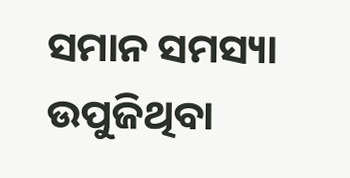ସମାନ ସମସ୍ୟା ଉପୁଜିଥିବା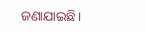ଜଣାଯାଇଛି।